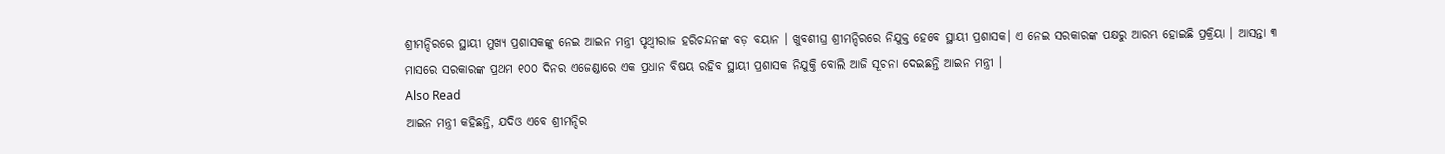ଶ୍ରୀମନ୍ଦିରରେ ସ୍ଥାୟୀ ମୁଖ୍ୟ ପ୍ରଶାସକଙ୍କୁ ନେଇ ଆଇନ ମନ୍ତ୍ରୀ ପୃଥ୍ୱୀରାଜ ହରିଚନ୍ଦନଙ୍କ ବଡ଼ ବୟାନ । ଖୁବଶୀଘ୍ର ଶ୍ରୀମନ୍ଦିରରେ ନିଯୁକ୍ତ ହେବେ ସ୍ଥାୟୀ ପ୍ରଶାସକ। ଏ ନେଇ ସରକାରଙ୍କ ପକ୍ଷରୁ ଆରମ୍ଭ ହୋଇଛି ପ୍ରକ୍ରିୟା । ଆସନ୍ତା ୩ ମାସରେ ସରକାରଙ୍କ ପ୍ରଥମ ୧୦୦ ଦିନର ଏଜେଣ୍ଡାରେ ଏକ ପ୍ରଧାନ ବିଷୟ ରହିବ ସ୍ଥାୟୀ ପ୍ରଶାସକ ନିଯୁକ୍ତି ବୋଲି ଆଜି ସୂଚନା ଦେଇଛନ୍ତି ଆଇନ ମନ୍ତ୍ରୀ ।
Also Read
ଆଇନ ମନ୍ତ୍ରୀ କହିଛନ୍ତି, ଯଦିଓ ଏବେ ଶ୍ରୀମନ୍ଦିର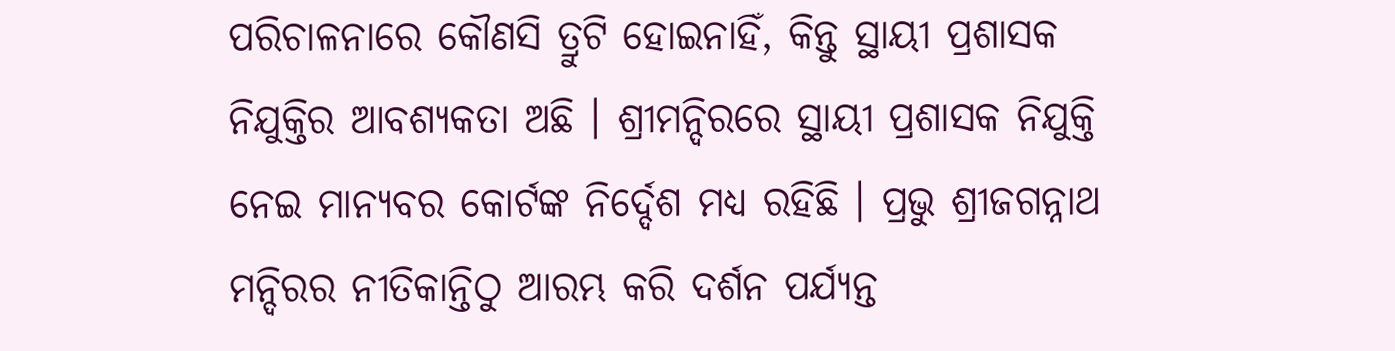ପରିଚାଳନାରେ କୌଣସି ତ୍ରୁଟି ହୋଇନାହିଁ, କିନ୍ତୁ ସ୍ଥାୟୀ ପ୍ରଶାସକ ନିଯୁକ୍ତିର ଆବଶ୍ୟକତା ଅଛି । ଶ୍ରୀମନ୍ଦିରରେ ସ୍ଥାୟୀ ପ୍ରଶାସକ ନିଯୁକ୍ତି ନେଇ ମାନ୍ୟବର କୋର୍ଟଙ୍କ ନିର୍ଦ୍ଦେଶ ମଧ୍ୟ ରହିଛି । ପ୍ରଭୁ ଶ୍ରୀଜଗନ୍ନାଥ ମନ୍ଦିରର ନୀତିକାନ୍ତିଠୁ ଆରମ୍ଭ କରି ଦର୍ଶନ ପର୍ଯ୍ୟନ୍ତ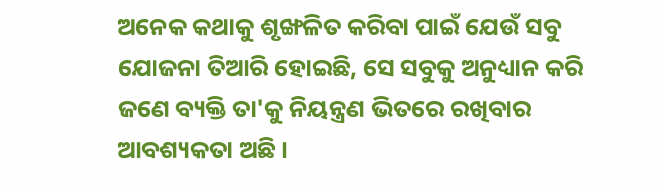ଅନେକ କଥାକୁ ଶୃଙ୍ଖଳିତ କରିବା ପାଇଁ ଯେଉଁ ସବୁ ଯୋଜନା ତିଆରି ହୋଇଛି, ସେ ସବୁକୁ ଅନୁଧ୍ୟାନ କରି ଜଣେ ବ୍ୟକ୍ତି ତା'କୁ ନିୟନ୍ତ୍ରଣ ଭିତରେ ରଖିବାର ଆବଶ୍ୟକତା ଅଛି ।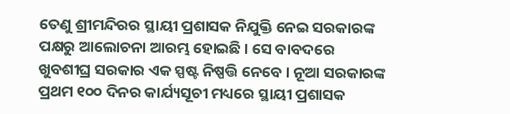ତେଣୁ ଶ୍ରୀମନ୍ଦିରର ସ୍ଥାୟୀ ପ୍ରଶାସକ ନିଯୁକ୍ତି ନେଇ ସରକାରଙ୍କ ପକ୍ଷରୁ ଆଲୋଚନା ଆରମ୍ଭ ହୋଇଛି । ସେ ବାବଦରେ ଖୁବଶୀଘ୍ର ସରକାର ଏକ ସ୍ପଷ୍ଟ ନିଷ୍ପତ୍ତି ନେବେ । ନୂଆ ସରକାରଙ୍କ ପ୍ରଥମ ୧୦୦ ଦିନର କାର୍ଯ୍ୟସୂଚୀ ମଧ୍ୟରେ ସ୍ଥାୟୀ ପ୍ରଶାସକ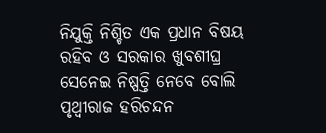ନିଯୁକ୍ତି ନିଶ୍ଚିତ ଏକ ପ୍ରଧାନ ବିଷୟ ରହିବ ଓ ସରକାର ଖୁବଶୀଘ୍ର ସେନେଇ ନିଷ୍ପତ୍ତି ନେବେ ବୋଲି ପୃଥ୍ୱୀରାଜ ହରିଚନ୍ଦନ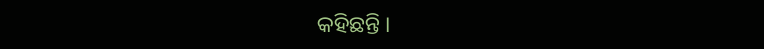କହିଛନ୍ତି ।